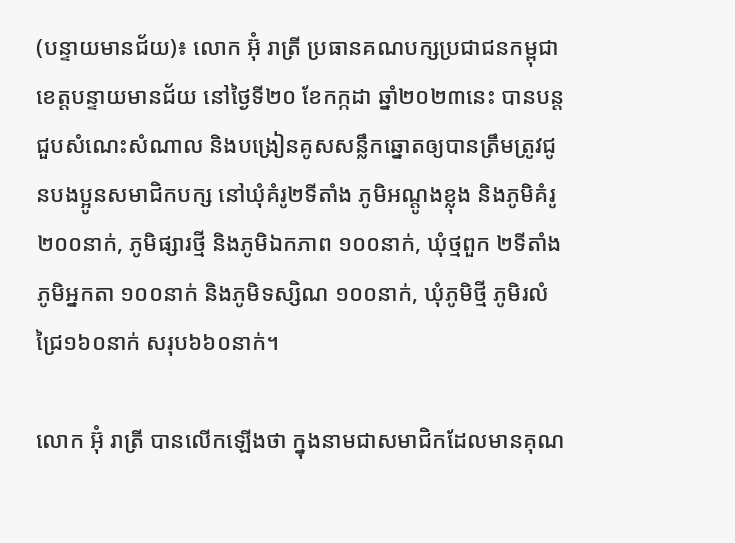(បន្ទាយមានជ័យ)៖ លោក អ៊ុំ រាត្រី ប្រធានគណបក្សប្រជាជនកម្ពុជា ខេត្ដបន្ទាយមានជ័យ នៅថ្ងៃទី២០ ខែកក្កដា ឆ្នាំ២០២៣នេះ បានបន្ដជួបសំណេះសំណាល និងបង្រៀនគូសសន្លឹកឆ្នោតឲ្យបានត្រឹមត្រូវជូនបងប្អូនសមាជិកបក្ស នៅឃុំគំរូ២ទីតាំង ភូមិអណ្តូងខ្លុង និងភូមិគំរូ ២០០នាក់, ភូមិផ្សារថ្មី និងភូមិឯកភាព ១០០នាក់, ឃុំថ្មពួក ២ទីតាំង ភូមិអ្នកតា ១០០នាក់ និងភូមិទស្សិណ ១០០នាក់, ឃុំភូមិថ្មី ភូមិរលំជ្រៃ១៦០នាក់ សរុប៦៦០នាក់។

លោក អ៊ុំ រាត្រី បានលើកឡើងថា ក្នុងនាមជាសមាជិកដែលមានគុណ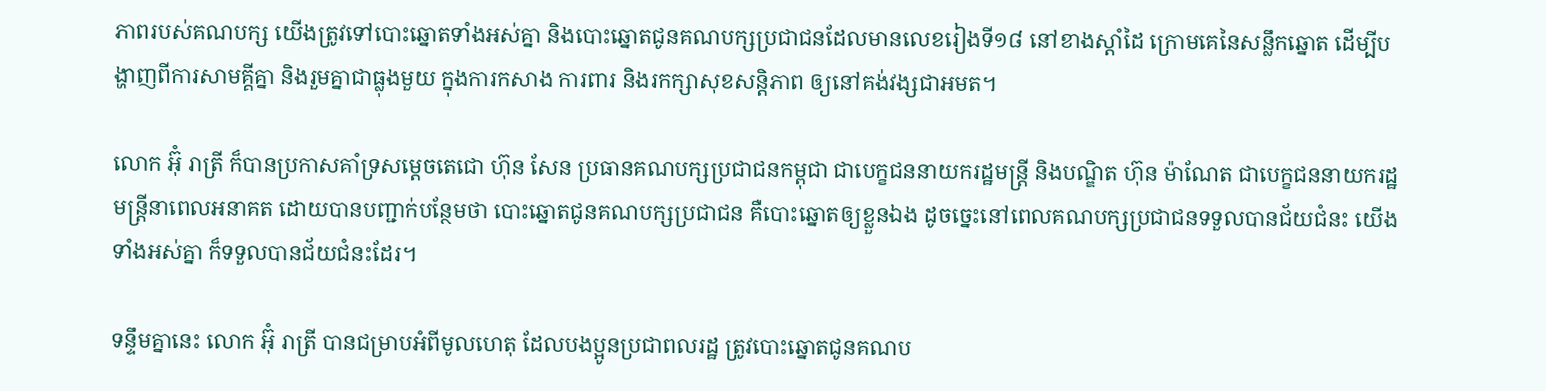ភាពរបស់គណបក្ស យើងត្រូវទៅបោះឆ្នោតទាំងអស់គ្នា និងបោះឆ្នោតជូនគណបក្សប្រជាជនដែលមានលេខរៀងទី១៨ នៅខាងស្ដាំដៃ ក្រោមគេនៃសន្លឹកឆ្នោត ដើម្បីបង្ហាញពីការសាមគ្គីគ្នា និងរួមគ្នាជាធ្លុងមួយ ក្នុងការកសាង ការពារ និងរកក្សាសុខសន្តិភាព ឲ្យនៅគង់វង្សជាអមត។

លោក អ៊ុំ រាត្រី ក៏បានប្រកាសគាំទ្រសម្ដេចតេជោ ហ៊ុន សែន ប្រធានគណបក្សប្រជាជនកម្ពុជា ជាបេក្ខជននាយករដ្ឋមន្ត្រី និងបណ្ឌិត ហ៊ុន ម៉ាណែត ជាបេក្ខជននាយករដ្ឋមន្ត្រីនាពេលអនាគត ដោយបានបញ្ជាក់បន្ថែមថា បោះឆ្នោតជូនគណបក្សប្រជាជន គឺបោះឆ្នោតឲ្យខ្លួនឯង ដូចច្នេះនៅពេលគណបក្សប្រជាជនទទួលបានជ័យជំនះ យើងទាំងអស់គ្នា ក៏ទទួលបានជ័យជំនះដែរ។

ទន្ទឹមគ្នានេះ លោក អ៊ុំ រាត្រី បានជម្រាបអំពីមូលហេតុ ដែលបងប្អូនប្រជាពលរដ្ឋ ត្រូវបោះឆ្នោតជូនគណប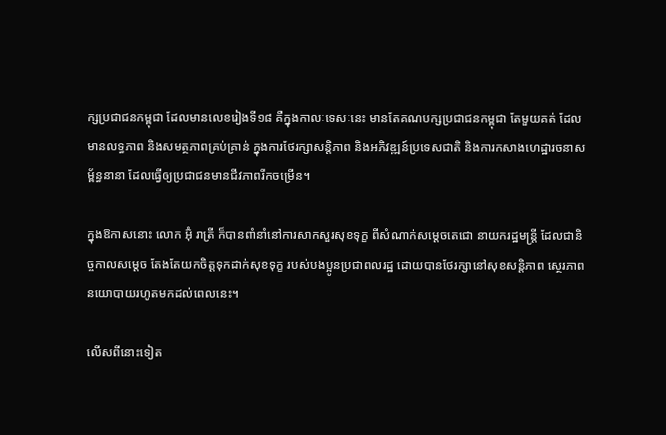ក្សប្រជាជនកម្ពុជា ដែលមានលេខរៀងទី១៨ គឺក្នុងកាលៈទេសៈនេះ មានតែគណបក្សប្រជាជនកម្ពុជា តែមួយគត់ ដែលមានលទ្ធភាព និងសមត្ថភាពគ្រប់គ្រាន់ ក្នុងការថែរក្សាសន្តិភាព និងអភិវឌ្ឍន៍ប្រទេសជាតិ និងការកសាងហេដ្ឋារចនាសម្ព័ន្ធនានា ដែលធ្វើឲ្យប្រជាជនមានជីវភាពរីកចម្រើន។

ក្នុងឱកាសនោះ លោក អ៊ុំ រាត្រី ក៏បានពាំនាំនៅការសាកសួរសុខទុក្ខ ពីសំណាក់សម្ដេចតេជោ នាយករដ្ឋមន្ត្រី ដែលជានិច្ចកាលសម្ដេច តែងតែយកចិត្តទុកដាក់សុខទុក្ខ របស់បងប្អូនប្រជាពលរដ្ឋ ដោយបានថែរក្សានៅសុខសន្តិភាព ស្ថេរភាពនយោបាយរហូតមកដល់ពេលនេះ។

លើសពីនោះទៀត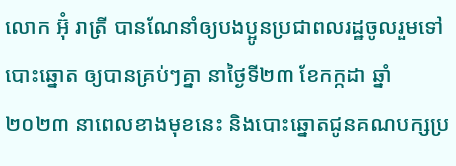លោក អ៊ុំ រាត្រី បានណែនាំឲ្យបងប្អូនប្រជាពលរដ្ឋចូលរួមទៅបោះឆ្នោត ឲ្យបានគ្រប់ៗគ្នា នាថ្ងៃទី២៣ ខែកក្កដា ឆ្នាំ២០២៣ នាពេលខាងមុខនេះ និងបោះឆ្នោតជូនគណបក្សប្រ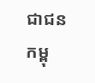ជាជនកម្ពុ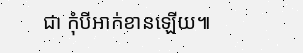ជា កុំបីអាក់ខានឡើយ៕